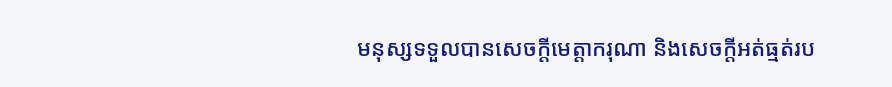មនុស្សទទួលបានសេចក្តីមេត្តាករុណា និងសេចក្តីអត់ធ្មត់រប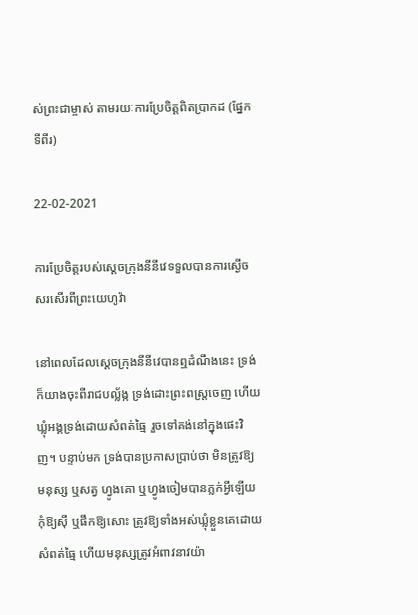ស់ព្រះជាម្ចាស់ តាមរយៈការប្រែចិត្តពិតប្រាកដ (ផ្នែកទីពីរ)

22-02-2021

ការប្រែចិត្តរបស់ស្ដេចក្រុងនីនីវេទទួលបានការស្ងើចសរសើរពីព្រះយេហូវ៉ា

នៅពេលដែលស្ដេចក្រុងនីនីវេបានឮដំណឹងនេះ ទ្រង់ក៏យាងចុះពីរាជបល្ល័ង្ក ទ្រង់ដោះព្រះ‌ពស្ត្រចេញ ហើយឃ្លុំអង្គទ្រង់ដោយសំពត់ធ្មៃ រួចទៅគង់នៅក្នុងផេះវិញ។ បន្ទាប់មក ទ្រង់បានប្រកាសប្រាប់ថា មិនត្រូវឱ្យមនុស្ស ឬសត្វ ហ្វូងគោ ឬហ្វូងចៀមបានភ្លក់អ្វីឡើយ កុំឱ្យស៊ី ឬផឹកឱ្យសោះ ត្រូវឱ្យទាំងអស់ឃ្លុំខ្លួនគេដោយសំពត់ធ្មៃ ហើយមនុស្សត្រូវអំពាវ‌នាវយ៉ា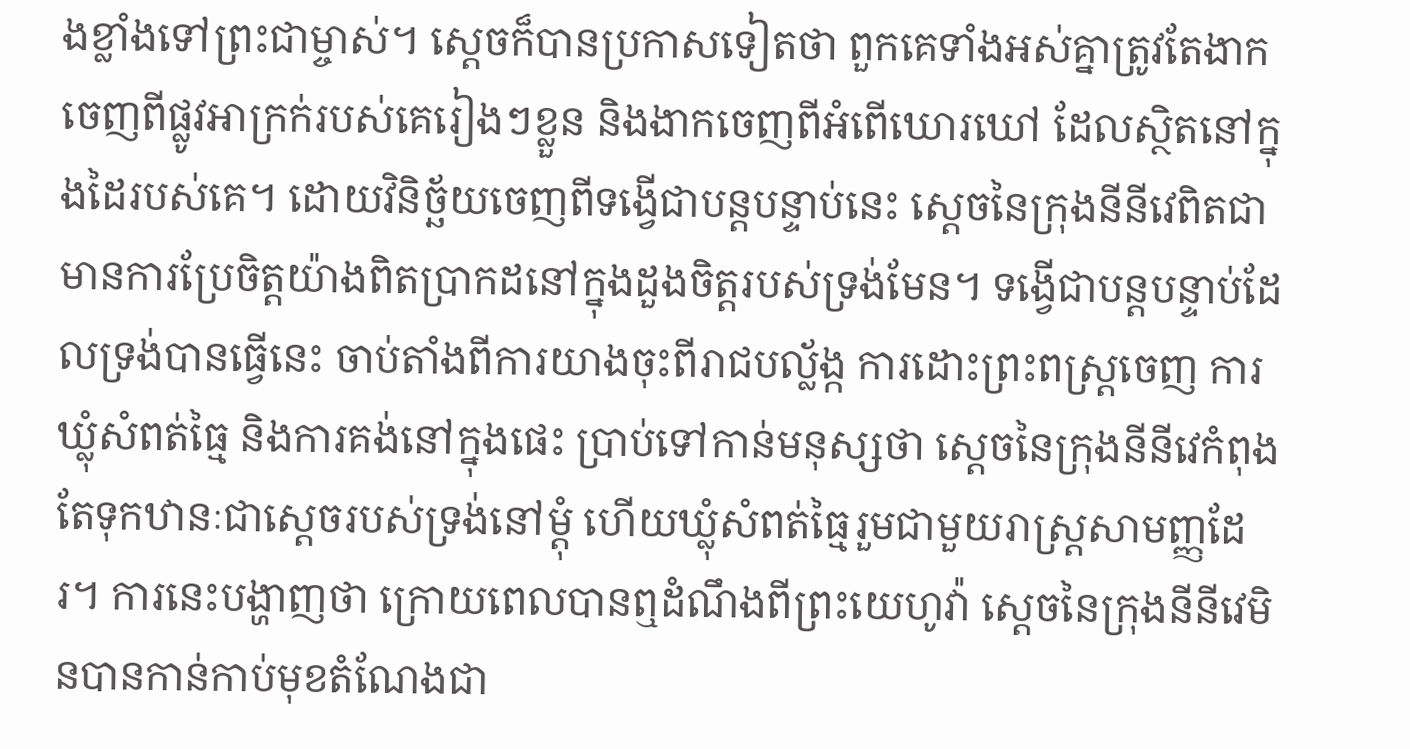ងខ្លាំងទៅព្រះជាម្ចាស់។ ស្ដេចក៏បានប្រកាសទៀតថា ពួកគេទាំងអស់គ្នាត្រូវតែងាកចេញពីផ្លូវអាក្រក់របស់គេរៀងៗខ្លួន និងងាកចេញពីអំពើឃោរឃៅ ដែលស្ថិតនៅក្នុងដៃរបស់គេ។ ដោយវិនិច្ឆ័យចេញពីទង្វើជាបន្តបន្ទាប់នេះ ស្ដេចនៃក្រុងនីនីវេពិតជាមានការប្រែចិត្តយ៉ាងពិតប្រាកដនៅក្នុងដួងចិត្តរបស់ទ្រង់មែន។ ទង្វើជាបន្តបន្ទាប់ដែលទ្រង់បានធ្វើនេះ ចាប់តាំងពីការយាងចុះពីរាជបល្ល័ង្ក ការដោះព្រះពស្ត្រចេញ ការឃ្លុំសំពត់ធ្មៃ និងការគង់នៅក្នុងផេះ ប្រាប់ទៅកាន់មនុស្សថា ស្ដេចនៃក្រុងនីនីវេកំពុងតែទុកឋានៈជាស្ដេចរបស់ទ្រង់នៅម្ដុំ ហើយឃ្លុំសំពត់ធ្មៃរួមជាមួយរាស្ត្រសាមញ្ញដែរ។ ការនេះបង្ហាញថា ក្រោយពេលបានឮដំណឹងពីព្រះយេហូវ៉ា ស្ដេចនៃក្រុងនីនីវេមិនបានកាន់កាប់មុខតំណែងជា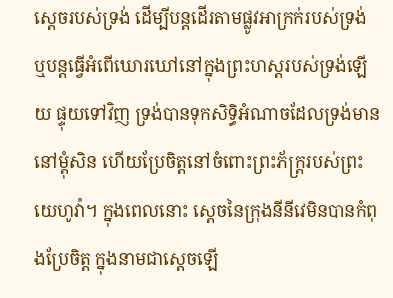ស្ដេចរបស់ទ្រង់ ដើម្បីបន្តដើរតាមផ្លូវអាក្រក់របស់ទ្រង់ ឬបន្តធ្វើអំពើឃោរឃៅនៅក្នុងព្រះហស្តរបស់ទ្រង់ឡើយ ផ្ទុយទៅវិញ ទ្រង់បានទុកសិទ្ធិអំណាចដែលទ្រង់មាននៅម្ដុំសិន ហើយប្រែចិត្តនៅចំពោះព្រះភ័ក្ត្ររបស់ព្រះយេហូវ៉ា។ ក្នុងពេលនោះ ស្ដេចនៃក្រុងនីនីវេមិនបានកំពុងប្រែចិត្ត ក្នុងនាមជាស្ដេចឡើ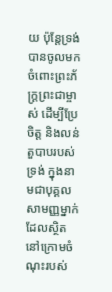យ ប៉ុន្តែទ្រង់បានចូលមកចំពោះព្រះភ័ក្ត្រព្រះជាម្ចាស់ ដើម្បីប្រែចិត្ត និងលន់តួបាបរបស់ទ្រង់ ក្នុងនាមជាបុគ្គលសាមញ្ញម្នាក់ដែលស្ថិតនៅក្រោមចំណុះរបស់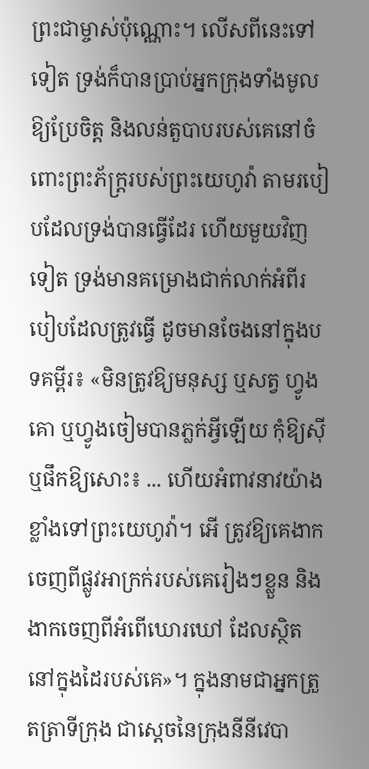ព្រះជាម្ចាស់ប៉ុណ្ណោះ។ លើសពីនេះទៅទៀត ទ្រង់ក៏បានប្រាប់អ្នកក្រុងទាំងមូលឱ្យប្រែចិត្ត និងលន់តួបាបរបស់គេនៅចំពោះព្រះភ័ក្ត្ររបស់ព្រះយេហូវ៉ា តាមរបៀបដែលទ្រង់បានធ្វើដែរ ហើយមួយវិញទៀត ទ្រង់មានគម្រោងជាក់លាក់អំពីរបៀបដែលត្រូវធ្វើ ដូចមានចែងនៅក្នុងបទគម្ពីរ៖ «មិនត្រូវឱ្យមនុស្ស ឬសត្វ ហ្វូងគោ ឬហ្វូងចៀមបានភ្លក់អ្វីឡើយ កុំឱ្យស៊ី ឬផឹកឱ្យសោះ៖ ... ហើយអំពាវ‌នាវយ៉ាងខ្លាំងទៅព្រះយេហូវ៉ា។ អើ ត្រូវឱ្យគេងាកចេញពីផ្លូវអាក្រក់របស់គេរៀងៗខ្លួន និងងាកចេញពីអំពើឃោរឃៅ ដែលស្ថិតនៅក្នុងដៃរបស់គេ»។ ក្នុងនាមជាអ្នកត្រួតត្រាទីក្រុង ជាស្ដេចនៃក្រុងនីនីវេបា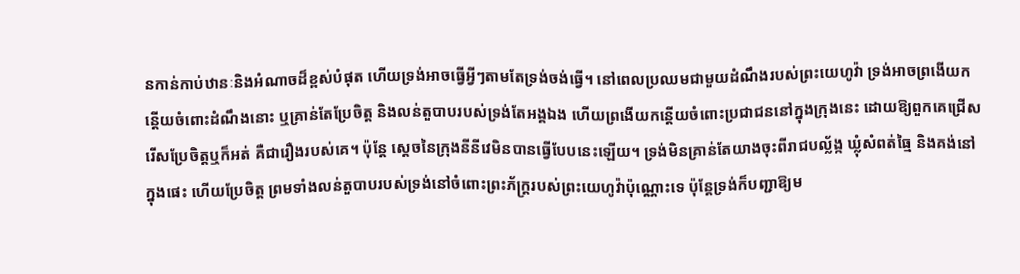នកាន់កាប់ឋានៈនិងអំណាចដ៏ខ្ពស់បំផុត ហើយទ្រង់អាចធ្វើអ្វីៗតាមតែទ្រង់ចង់ធ្វើ។ នៅពេលប្រឈមជាមួយដំណឹងរបស់ព្រះយេហូវ៉ា ទ្រង់អាចព្រងើយកន្ដើយចំពោះដំណឹងនោះ ឬគ្រាន់តែប្រែចិត្ត និងលន់តួបាបរបស់ទ្រង់តែអង្គឯង ហើយព្រងើយកន្ដើយចំពោះប្រជាជននៅក្នុងក្រុងនេះ ដោយឱ្យពួកគេជ្រើសរើសប្រែចិត្តឬក៏អត់ គឺជារឿងរបស់គេ។ ប៉ុន្តែ ស្ដេចនៃក្រុងនីនីវេមិនបានធ្វើបែបនេះឡើយ។ ទ្រង់មិនគ្រាន់តែយាងចុះពីរាជបល្ល័ង្ក ឃ្លុំសំពត់ធ្មៃ និងគង់នៅក្នុងផេះ ហើយប្រែចិត្ត ព្រមទាំងលន់តួបាបរបស់ទ្រង់នៅចំពោះព្រះភ័ក្ត្ររបស់ព្រះយេហូវ៉ាប៉ុណ្ណោះទេ ប៉ុន្តែទ្រង់ក៏បញ្ជាឱ្យម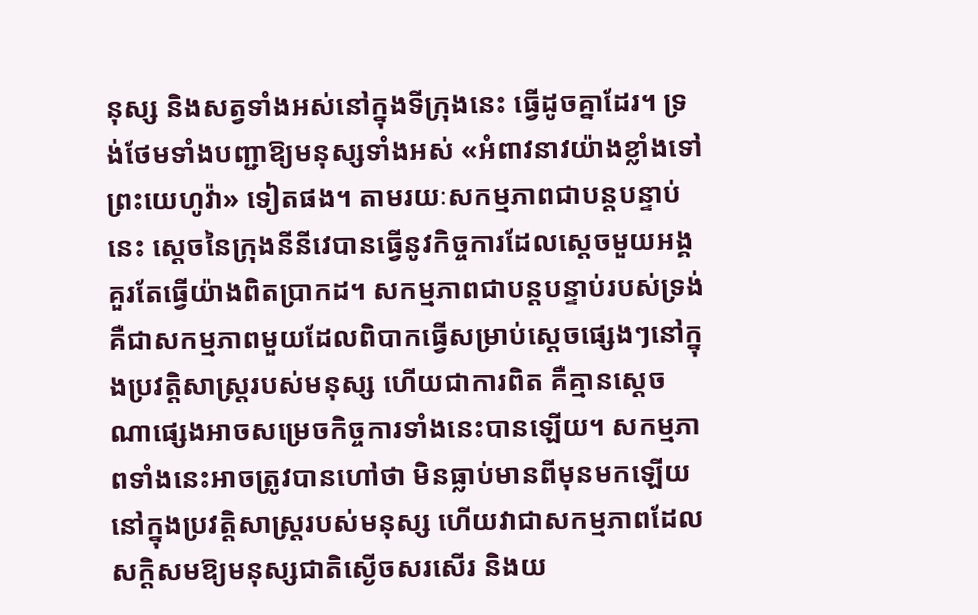នុស្ស និងសត្វទាំងអស់នៅក្នុងទីក្រុងនេះ ធ្វើដូចគ្នាដែរ។ ទ្រង់ថែមទាំងបញ្ជាឱ្យមនុស្សទាំងអស់ «អំពាវ‌នាវយ៉ាងខ្លាំងទៅព្រះយេហូវ៉ា» ទៀតផង។ តាមរយៈសកម្មភាពជាបន្តបន្ទាប់នេះ ស្ដេចនៃក្រុងនីនីវេបានធ្វើនូវកិច្ចការដែលស្ដេចមួយអង្គគួរតែធ្វើយ៉ាងពិតប្រាកដ។ សកម្មភាពជាបន្តបន្ទាប់របស់ទ្រង់ គឺជាសកម្មភាពមួយដែលពិបាកធ្វើសម្រាប់ស្ដេចផ្សេងៗនៅក្នុងប្រវត្តិសាស្ត្ររបស់មនុស្ស ហើយជាការពិត គឺគ្មានស្ដេចណាផ្សេងអាចសម្រេចកិច្ចការទាំងនេះបានឡើយ។ សកម្មភាពទាំងនេះអាចត្រូវបានហៅថា មិនធ្លាប់មានពីមុនមកឡើយនៅក្នុងប្រវត្តិសាស្ត្ររបស់មនុស្ស ហើយវាជាសកម្មភាពដែលសក្ដិសមឱ្យមនុស្សជាតិស្ងើចសរសើរ និងយ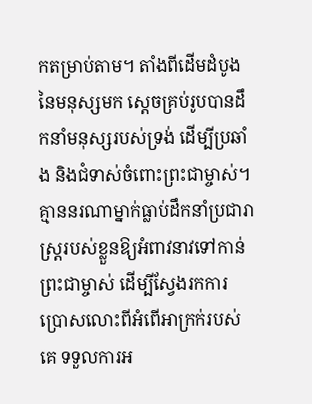កតម្រាប់តាម។ តាំងពីដើមដំបូងនៃមនុស្សមក ស្ដេចគ្រប់រូបបានដឹកនាំមនុស្សរបស់ទ្រង់ ដើម្បីប្រឆាំង និងជំទាស់ចំពោះព្រះជាម្ចាស់។ គ្មាននរណាម្នាក់ធ្លាប់ដឹកនាំប្រជារាស្ត្ររបស់ខ្លួនឱ្យអំពាវនាវទៅកាន់ព្រះជាម្ចាស់ ដើម្បីស្វែងរកការប្រោសលោះពីអំពើអាក្រក់របស់គេ ទទួលការអ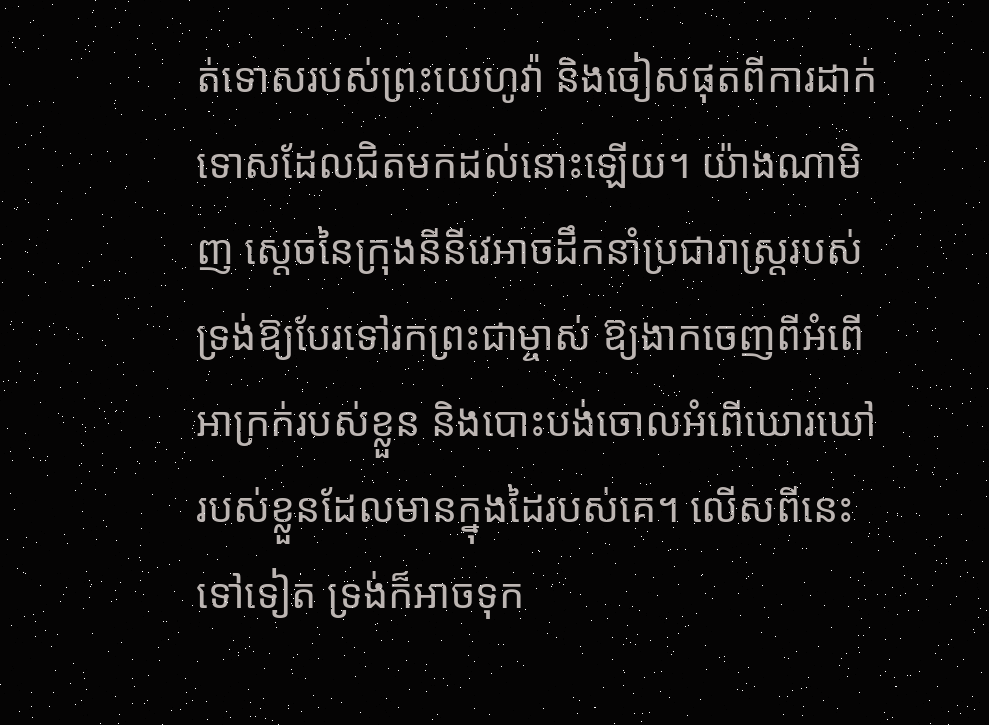ត់ទោសរបស់ព្រះយេហូវ៉ា និងចៀសផុតពីការដាក់ទោសដែលជិតមកដល់នោះឡើយ។ យ៉ាងណាមិញ ស្ដេចនៃក្រុងនីនីវេអាចដឹកនាំប្រជារាស្ត្ររបស់ទ្រង់ឱ្យបែរទៅរកព្រះជាម្ចាស់ ឱ្យងាកចេញពីអំពើអាក្រក់របស់ខ្លួន និងបោះបង់ចោលអំពើឃោរឃៅរបស់ខ្លួនដែលមានក្នុងដៃរបស់គេ។ លើសពីនេះទៅទៀត ទ្រង់ក៏អាចទុក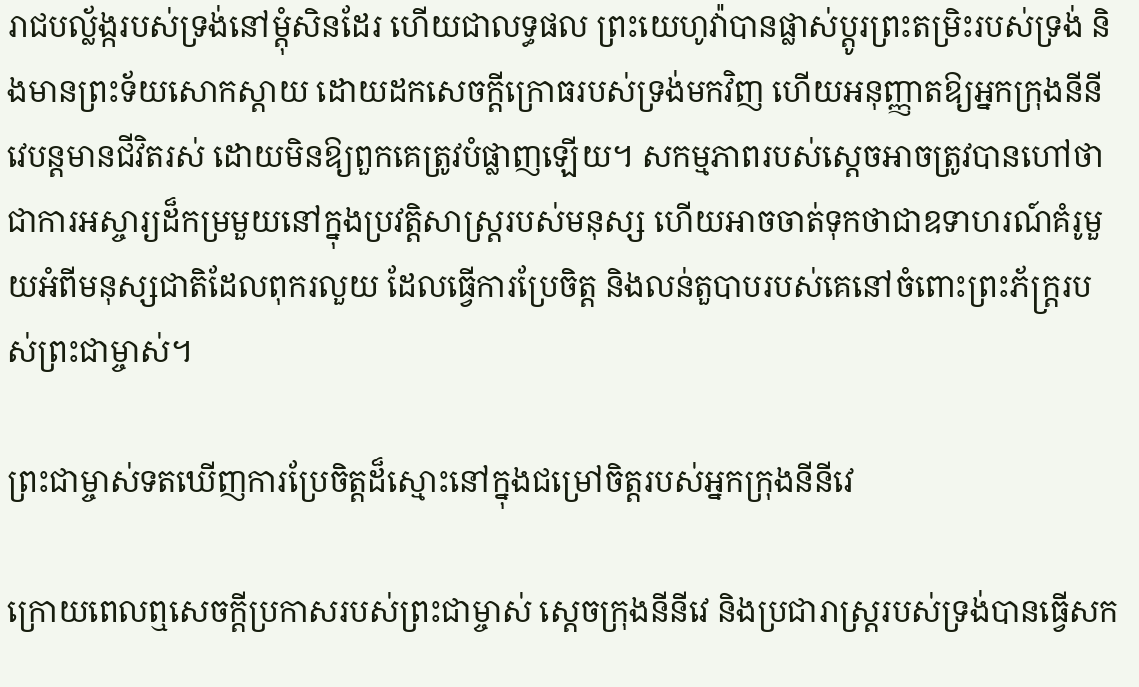រាជបល្ល័ង្ករបស់ទ្រង់នៅម្ដុំសិនដែរ ហើយជាលទ្ធផល ព្រះយេហូវ៉ាបានផ្លាស់ប្ដូរព្រះតម្រិះរបស់ទ្រង់ និងមានព្រះទ័យសោកស្ដាយ ដោយដកសេចក្ដីក្រោធរបស់ទ្រង់មកវិញ ហើយអនុញ្ញាតឱ្យអ្នកក្រុងនីនីវេបន្តមានជីវិតរស់ ដោយមិនឱ្យពួកគេត្រូវបំផ្លាញឡើយ។ សកម្មភាពរបស់ស្ដេចអាចត្រូវបានហៅថាជាការអស្ចារ្យដ៏កម្រមួយនៅក្នុងប្រវត្តិសាស្ត្ររបស់មនុស្ស ហើយអាចចាត់ទុកថាជាឧទាហរណ៍គំរូមួយអំពីមនុស្សជាតិដែលពុករលួយ ដែលធ្វើការប្រែចិត្ត និងលន់តួបាបរបស់គេនៅចំពោះព្រះភ័ក្ត្ររបស់ព្រះជាម្ចាស់។

ព្រះជាម្ចាស់ទតឃើញការប្រែចិត្តដ៏ស្មោះនៅក្នុងជម្រៅចិត្តរបស់អ្នកក្រុងនីនីវេ

ក្រោយពេលឮសេចក្តីប្រកាសរបស់ព្រះជាម្ចាស់ ស្ដេចក្រុងនីនីវេ និងប្រជារាស្ត្ររបស់ទ្រង់បានធ្វើសក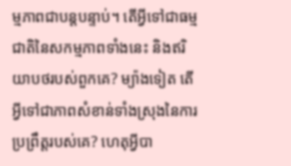ម្មភាពជាបន្តបន្ទាប់។ តើអ្វីទៅជាធម្មជាតិនៃសកម្មភាពទាំងនេះ និងឥរិយាបថរបស់ពួកគេ? ម្យ៉ាងទៀត តើអ្វីទៅជាភាពសំខាន់ទាំងស្រុងនៃការប្រព្រឹត្តរបស់គេ? ហេតុអ្វីបា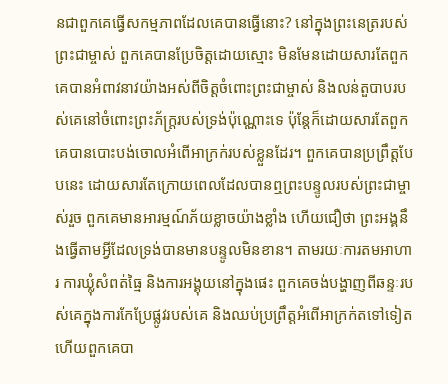នជាពួកគេធ្វើសកម្មភាពដែលគេបានធ្វើនោះ? នៅក្នុងព្រះនេត្ររបស់ព្រះជាម្ចាស់ ពួកគេបានប្រែចិត្តដោយស្មោះ មិនមែនដោយសារតែពួកគេបានអំពាវនាវយ៉ាងអស់ពីចិត្តចំពោះព្រះជាម្ចាស់ និងលន់តួបាបរបស់គេនៅចំពោះព្រះភ័ក្ត្ររបស់ទ្រង់ប៉ុណ្ណោះទេ ប៉ុន្តែក៏ដោយសារតែពួកគេបានបោះបង់ចោលអំពើអាក្រក់របស់ខ្លួនដែរ។ ពួកគេបានប្រព្រឹត្តបែបនេះ ដោយសារតែក្រោយពេលដែលបានឮព្រះបន្ទូលរបស់ព្រះជាម្ចាស់រួច ពួកគេមានអារម្មណ៍ភ័យខ្លាចយ៉ាងខ្លាំង ហើយជឿថា ព្រះអង្គនឹងធ្វើតាមអ្វីដែលទ្រង់បានមានបន្ទូលមិនខាន។ តាមរយៈការតមអាហារ ការឃ្លុំសំពត់ធ្មៃ និងការអង្គុយនៅក្នុងផេះ ពួកគេចង់បង្ហាញពីឆន្ទៈរបស់គេក្នុងការកែប្រែផ្លូវរបស់គេ និងឈប់ប្រព្រឹត្តអំពើអាក្រក់តទៅទៀត ហើយពួកគេបា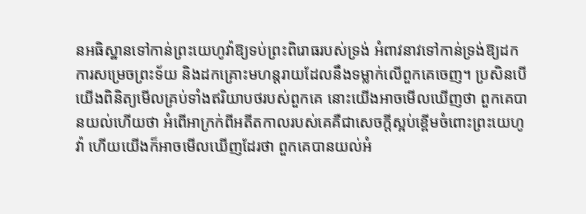នអធិស្ឋានទៅកាន់ព្រះយេហូវ៉ាឱ្យទប់ព្រះពិរោធរបស់ទ្រង់ អំពាវនាវទៅកាន់ទ្រង់ឱ្យដកការសម្រេចព្រះទ័យ និងដកគ្រោះមហន្តរាយដែលនឹងទម្លាក់លើពួកគេចេញ។ ប្រសិនបើយើងពិនិត្យមើលគ្រប់ទាំងឥរិយាបថរបស់ពួកគេ នោះយើងអាចមើលឃើញថា ពួកគេបានយល់ហើយថា អំពើអាក្រក់ពីអតីតកាលរបស់គេគឺជាសេចក្តីស្អប់ខ្ពើមចំពោះព្រះយេហូវ៉ា ហើយយើងក៏អាចមើលឃើញដែរថា ពួកគេបានយល់អំ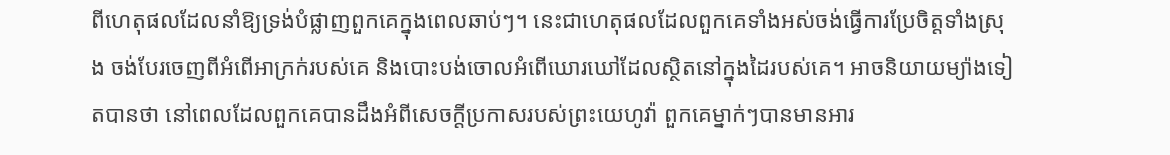ពីហេតុផលដែលនាំឱ្យទ្រង់បំផ្លាញពួកគេក្នុងពេលឆាប់ៗ។ នេះជាហេតុផលដែលពួកគេទាំងអស់ចង់ធ្វើការប្រែចិត្តទាំងស្រុង ចង់បែរចេញពីអំពើអាក្រក់របស់គេ និងបោះបង់ចោលអំពើឃោរឃៅដែលស្ថិតនៅក្នុងដៃរបស់គេ។ អាចនិយាយម្យ៉ាងទៀតបានថា នៅពេលដែលពួកគេបានដឹងអំពីសេចក្តីប្រកាសរបស់ព្រះយេហូវ៉ា ពួកគេម្នាក់ៗបានមានអារ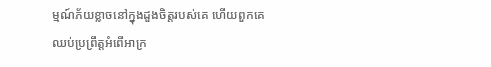ម្មណ៍ភ័យខ្លាចនៅក្នុងដួងចិត្តរបស់គេ ហើយពួកគេឈប់ប្រព្រឹត្តអំពើអាក្រ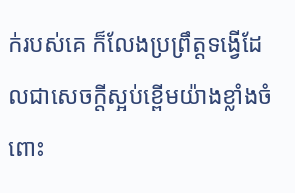ក់របស់គេ ក៏លែងប្រព្រឹត្តទង្វើដែលជាសេចក្តីស្អប់ខ្ពើមយ៉ាងខ្លាំងចំពោះ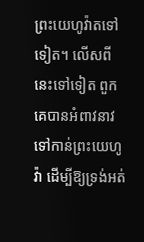ព្រះយេហូវ៉ាតទៅទៀត។ លើសពីនេះទៅទៀត ពួកគេបានអំពាវនាវទៅកាន់ព្រះយេហូវ៉ា ដើម្បីឱ្យទ្រង់អត់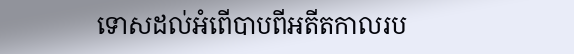ទោសដល់អំពើបាបពីអតីតកាលរប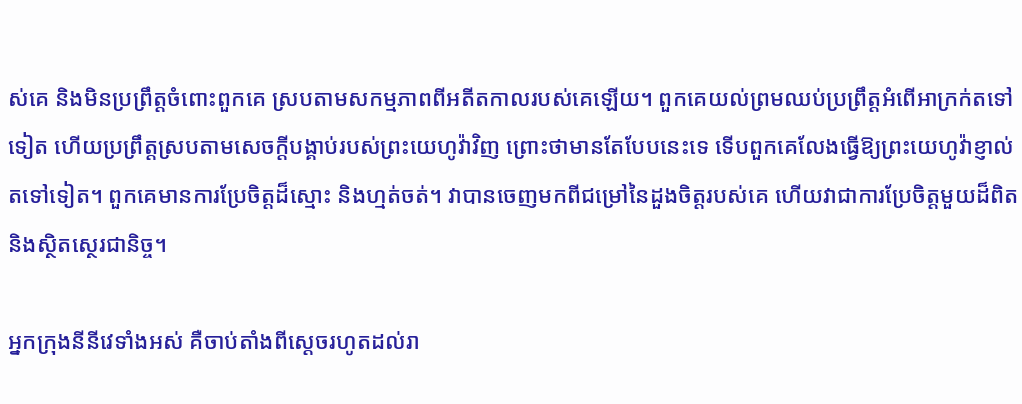ស់គេ និងមិនប្រព្រឹត្តចំពោះពួកគេ ស្របតាមសកម្មភាពពីអតីតកាលរបស់គេឡើយ។ ពួកគេយល់ព្រមឈប់ប្រព្រឹត្តអំពើអាក្រក់តទៅទៀត ហើយប្រព្រឹត្តស្របតាមសេចក្តីបង្គាប់របស់ព្រះយេហូវ៉ាវិញ ព្រោះថាមានតែបែបនេះទេ ទើបពួកគេលែងធ្វើឱ្យព្រះយេហូវ៉ាខ្ញាល់តទៅទៀត។ ពួកគេមានការប្រែចិត្តដ៏ស្មោះ និងហ្មត់ចត់។ វាបានចេញមកពីជម្រៅនៃដួងចិត្តរបស់គេ ហើយវាជាការប្រែចិត្តមួយដ៏ពិត និងស្ថិតស្ថេរជានិច្ច។

អ្នកក្រុងនីនីវេទាំងអស់ គឺចាប់តាំងពីស្ដេចរហូតដល់រា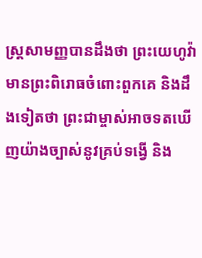ស្ត្រសាមញ្ញបានដឹងថា ព្រះយេហូវ៉ាមានព្រះពិរោធចំពោះពួកគេ និងដឹងទៀតថា ព្រះជាម្ចាស់អាចទតឃើញយ៉ាងច្បាស់នូវគ្រប់ទង្វើ និង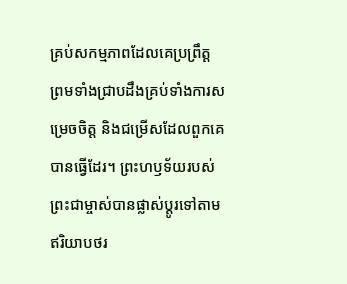គ្រប់សកម្មភាពដែលគេប្រព្រឹត្ត ព្រមទាំងជ្រាបដឹងគ្រប់ទាំងការសម្រេចចិត្ត និងជម្រើសដែលពួកគេបានធ្វើដែរ។ ព្រះហឫទ័យរបស់ព្រះជាម្ចាស់បានផ្លាស់ប្ដូរទៅតាមឥរិយាបថរ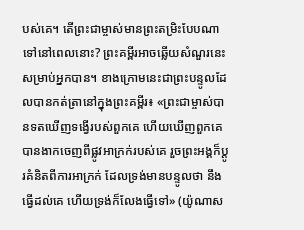បស់គេ។ តើព្រះជាម្ចាស់មានព្រះតម្រិះបែបណាទៅនៅពេលនោះ? ព្រះគម្ពីរអាចឆ្លើយសំណួរនេះសម្រាប់អ្នកបាន។ ខាងក្រោមនេះជាព្រះបន្ទូលដែលបានកត់ត្រានៅក្នុងព្រះគម្ពីរ៖ «ព្រះជាម្ចាស់បានទតឃើញទង្វើរបស់ពួកគេ ហើយឃើញពួកគេបានងាកចេញពីផ្លូវអាក្រក់របស់គេ រួចព្រះអង្គក៏ប្ដូរគំនិតពីការអាក្រក់ ដែលទ្រង់មានបន្ទូលថា នឹងធ្វើដល់គេ ហើយទ្រង់ក៏លែងធ្វើទៅ» (យ៉ូណាស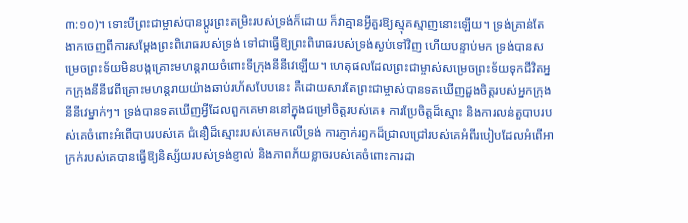៣:១០)។ ទោះបីព្រះជាម្ចាស់បានប្ដូរព្រះតម្រិះរបស់ទ្រង់ក៏ដោយ ក៏វាគ្មានអ្វីគួរឱ្យស្មុគស្មាញនោះឡើយ។ ទ្រង់គ្រាន់តែងាកចេញពីការសម្ដែងព្រះពិរោធរបស់ទ្រង់ ទៅជាធ្វើឱ្យព្រះពិរោធរបស់ទ្រង់ស្ងប់ទៅវិញ ហើយបន្ទាប់មក ទ្រង់បានសម្រេចព្រះទ័យមិនបង្កគ្រោះមហន្តរាយចំពោះទីក្រុងនីនីវេឡើយ។ ហេតុផលដែលព្រះជាម្ចាស់សម្រេចព្រះទ័យទុកជីវិតអ្នកក្រុងនីនីវេពីគ្រោះមហន្តរាយយ៉ាងឆាប់រហ័សបែបនេះ គឺដោយសារតែព្រះជាម្ចាស់បានទតឃើញដួងចិត្តរបស់អ្នកក្រុងនីនីវេម្នាក់ៗ។ ទ្រង់បានទតឃើញអ្វីដែលពួកគេមាននៅក្នុងជម្រៅចិត្តរបស់គេ៖ ការប្រែចិត្តដ៏ស្មោះ និងការលន់តួបាបរបស់គេចំពោះអំពើបាបរបស់គេ ជំនឿដ៏ស្មោះរបស់គេមកលើទ្រង់ ការភ្ញាក់រឭកដ៏ជ្រាលជ្រៅរបស់គេអំពីរបៀបដែលអំពើអាក្រក់របស់គេបានធ្វើឱ្យនិស្ស័យរបស់ទ្រង់ខ្ញាល់ និងភាពភ័យខ្លាចរបស់គេចំពោះការដា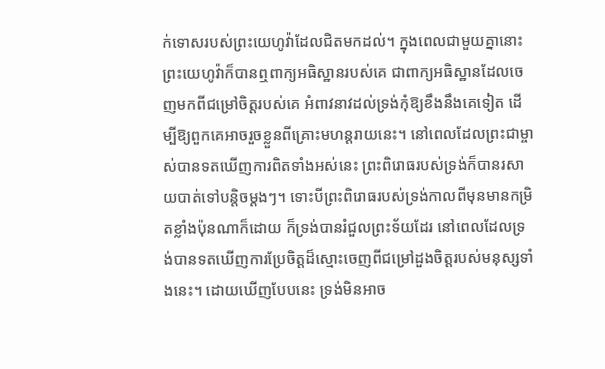ក់ទោសរបស់ព្រះយេហូវ៉ាដែលជិតមកដល់។ ក្នុងពេលជាមួយគ្នានោះ ព្រះយេហូវ៉ាក៏បានឮពាក្យអធិស្ឋានរបស់គេ ជាពាក្យអធិស្ឋានដែលចេញមកពីជម្រៅចិត្តរបស់គេ អំពាវនាវដល់ទ្រង់កុំឱ្យខឹងនឹងគេទៀត ដើម្បីឱ្យពួកគេអាចរួចខ្លួនពីគ្រោះមហន្តរាយនេះ។ នៅពេលដែលព្រះជាម្ចាស់បានទតឃើញការពិតទាំងអស់នេះ ព្រះពិរោធរបស់ទ្រង់ក៏បានរសាយបាត់ទៅបន្តិចម្ដងៗ។ ទោះបីព្រះពិរោធរបស់ទ្រង់កាលពីមុនមានកម្រិតខ្លាំងប៉ុនណាក៏ដោយ ក៏ទ្រង់បានរំជួលព្រះទ័យដែរ នៅពេលដែលទ្រង់បានទតឃើញការប្រែចិត្តដ៏ស្មោះចេញពីជម្រៅដួងចិត្តរបស់មនុស្សទាំងនេះ។ ដោយឃើញបែបនេះ ទ្រង់មិនអាច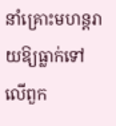នាំគ្រោះមហន្តរាយឱ្យធ្លាក់ទៅលើពួក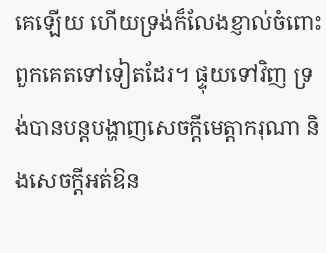គេឡើយ ហើយទ្រង់ក៏លែងខ្ញាល់ចំពោះពួកគេតទៅទៀតដែរ។ ផ្ទុយទៅវិញ ទ្រង់បានបន្តបង្ហាញសេចក្តីមេត្តាករុណា និងសេចក្តីអត់ឱន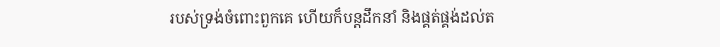របស់ទ្រង់ចំពោះពួកគេ ហើយក៏បន្តដឹកនាំ និងផ្គត់ផ្គង់ដល់ត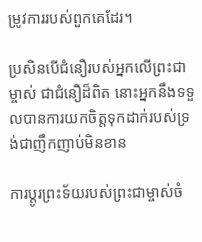ម្រូវការរបស់ពួកគេដែរ។

ប្រសិនបើជំនឿរបស់អ្នកលើព្រះជាម្ចាស់ ជាជំនឿដ៏ពិត នោះអ្នកនឹងទទួលបានការយកចិត្តទុកដាក់របស់ទ្រង់ជាញឹកញាប់មិនខាន

ការប្ដូរព្រះទ័យរបស់ព្រះជាម្ចាស់ចំ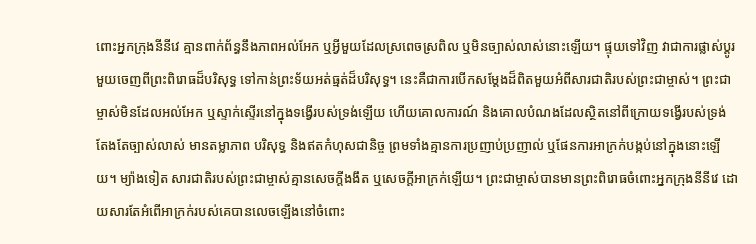ពោះអ្នកក្រុងនីនីវេ គ្មានពាក់ព័ន្ធនឹងភាពអល់អែក ឬអ្វីមួយដែលស្រពេចស្រពិល ឬមិនច្បាស់លាស់នោះឡើយ។ ផ្ទុយទៅវិញ វាជាការផ្លាស់ប្ដូរមួយចេញពីព្រះពិរោធដ៏បរិសុទ្ធ ទៅកាន់ព្រះទ័យអត់ធ្មត់ដ៏បរិសុទ្ធ។ នេះគឺជាការបើកសម្ដែងដ៏ពិតមួយអំពីសារជាតិរបស់ព្រះជាម្ចាស់។ ព្រះជាម្ចាស់មិនដែលអល់អែក ឬស្ទាក់ស្ទើរនៅក្នុងទង្វើរបស់ទ្រង់ឡើយ ហើយគោលការណ៍ និងគោលបំណងដែលស្ថិតនៅពីក្រោយទង្វើរបស់ទ្រង់ តែងតែច្បាស់លាស់ មានតម្លាភាព បរិសុទ្ធ និងឥតកំហុសជានិច្ច ព្រមទាំងគ្មានការប្រញាប់ប្រញាល់ ឬផែនការអាក្រក់បង្កប់នៅក្នុងនោះឡើយ។ ម្យ៉ាងទៀត សារជាតិរបស់ព្រះជាម្ចាស់គ្មានសេចក្តីងងឹត ឬសេចក្តីអាក្រក់ឡើយ។ ព្រះជាម្ចាស់បានមានព្រះពិរោធចំពោះអ្នកក្រុងនីនីវេ ដោយសារតែអំពើអាក្រក់របស់គេបានលេចឡើងនៅចំពោះ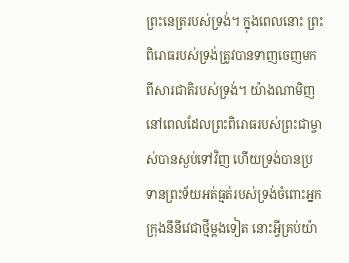ព្រះនេត្ររបស់ទ្រង់។ ក្នុងពេលនោះ ព្រះពិរោធរបស់ទ្រង់ត្រូវបានទាញចេញមកពីសារជាតិរបស់ទ្រង់។ យ៉ាងណាមិញ នៅពេលដែលព្រះពិរោធរបស់ព្រះជាម្ចាស់បានស្ងប់ទៅវិញ ហើយទ្រង់បានប្រទានព្រះទ័យអត់ធ្មត់របស់ទ្រង់ចំពោះអ្នកក្រុងនីនីវេជាថ្មីម្ដងទៀត នោះអ្វីគ្រប់យ៉ា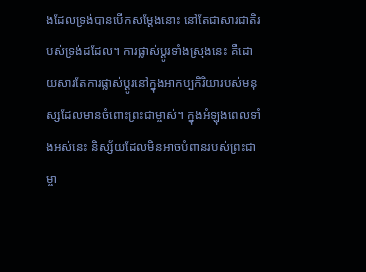ងដែលទ្រង់បានបើកសម្ដែងនោះ នៅតែជាសារជាតិរបស់ទ្រង់ដដែល។ ការផ្លាស់ប្ដូរទាំងស្រុងនេះ គឺដោយសារតែការផ្លាស់ប្ដូរនៅក្នុងអាកប្បកិរិយារបស់មនុស្សដែលមានចំពោះព្រះជាម្ចាស់។ ក្នុងអំឡុងពេលទាំងអស់នេះ និស្ស័យដែលមិនអាចបំពានរបស់ព្រះជាម្ចា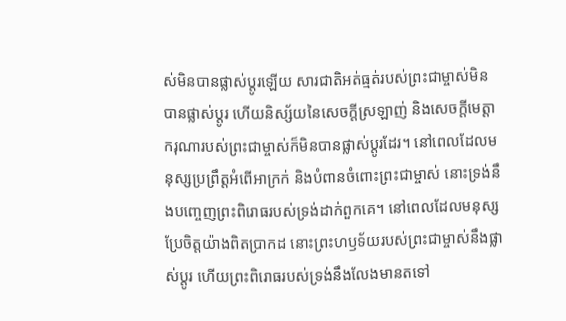ស់មិនបានផ្លាស់ប្ដូរឡើយ សារជាតិអត់ធ្មត់របស់ព្រះជាម្ចាស់មិនបានផ្លាស់ប្ដូរ ហើយនិស្ស័យនៃសេចក្តីស្រឡាញ់ និងសេចក្តីមេត្តាករុណារបស់ព្រះជាម្ចាស់ក៏មិនបានផ្លាស់ប្ដូរដែរ។ នៅពេលដែលមនុស្សប្រព្រឹត្តអំពើអាក្រក់ និងបំពានចំពោះព្រះជាម្ចាស់ នោះទ្រង់នឹងបញ្ចេញព្រះពិរោធរបស់ទ្រង់ដាក់ពួកគេ។ នៅពេលដែលមនុស្សប្រែចិត្តយ៉ាងពិតប្រាកដ នោះព្រះហឫទ័យរបស់ព្រះជាម្ចាស់នឹងផ្លាស់ប្ដូរ ហើយព្រះពិរោធរបស់ទ្រង់នឹងលែងមានតទៅ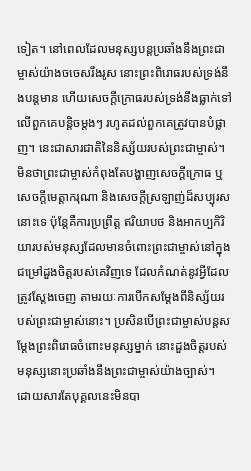ទៀត។ នៅពេលដែលមនុស្សបន្តប្រឆាំងនឹងព្រះជាម្ចាស់យ៉ាងចចេសរឹងរូស នោះព្រះពិរោធរបស់ទ្រង់នឹងបន្តមាន ហើយសេចក្តីក្រោធរបស់ទ្រង់នឹងធ្លាក់ទៅលើពួកគេបន្ដិចម្ដងៗ រហូតដល់ពួកគេត្រូវបានបំផ្លាញ។ នេះជាសារជាតិនៃនិស្ស័យរបស់ព្រះជាម្ចាស់។ មិនថាព្រះជាម្ចាស់កំពុងតែបង្ហាញសេចក្ដីក្រោធ ឬសេចក្តីមេត្តាករុណា និងសេចក្តីស្រឡាញ់ដ៏សប្បុរសនោះទេ ប៉ុន្តែគឺការប្រព្រឹត្ត ឥរិយាបថ និងអាកប្បកិរិយារបស់មនុស្សដែលមានចំពោះព្រះជាម្ចាស់នៅក្នុងជម្រៅដួងចិត្តរបស់គេវិញទេ ដែលកំណត់នូវអ្វីដែលត្រូវស្ដែងចេញ តាមរយៈការបើកសម្ដែងពីនិស្ស័យរបស់ព្រះជាម្ចាស់នោះ។ ប្រសិនបើព្រះជាម្ចាស់បន្តសម្ដែងព្រះពិរោធចំពោះមនុស្សម្នាក់ នោះដួងចិត្តរបស់មនុស្សនោះប្រឆាំងនឹងព្រះជាម្ចាស់យ៉ាងច្បាស់។ ដោយសារតែបុគ្គលនេះមិនបា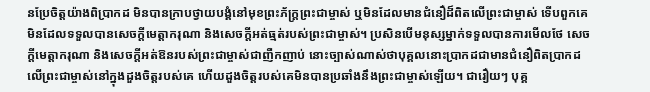នប្រែចិត្តយ៉ាងពិប្រាកដ មិនបានក្រាបថ្វាយបង្គំនៅមុខព្រះភ័ក្ត្រព្រះជាម្ចាស់ ឬមិនដែលមានជំនឿដ៏ពិតលើព្រះជាម្ចាស់ ទើបពួកគេមិនដែលទទួលបានសេចក្តីមេត្តាករុណា និងសេចក្តីអត់ធ្មត់របស់ព្រះជាម្ចាស់។ ប្រសិនបើមនុស្សម្នាក់ទទួលបានការមើលថែ សេចក្តីមេត្តាករុណា និងសេចក្តីអត់ឱនរបស់ព្រះជាម្ចាស់ជាញឺកញាប់ នោះច្បាស់ណាស់ថាបុគ្គលនោះប្រាកដជាមានជំនឿពិតប្រាកដលើព្រះជាម្ចាស់នៅក្នុងដួងចិត្តរបស់គេ ហើយដួងចិត្តរបស់គេមិនបានប្រឆាំងនឹងព្រះជាម្ចាស់ឡើយ។ ជារឿយៗ បុគ្គ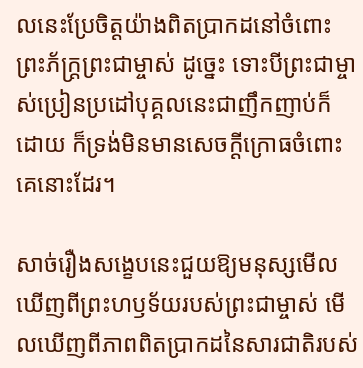លនេះប្រែចិត្តយ៉ាងពិតប្រាកដនៅចំពោះព្រះភ័ក្ត្រព្រះជាម្ចាស់ ដូច្នេះ ទោះបីព្រះជាម្ចាស់ប្រៀនប្រដៅបុគ្គលនេះជាញឹកញាប់ក៏ដោយ ក៏ទ្រង់មិនមានសេចក្ដីក្រោធចំពោះគេនោះដែរ។

សាច់រឿងសង្ខេបនេះជួយឱ្យមនុស្សមើលឃើញពីព្រះហឫទ័យរបស់ព្រះជាម្ចាស់ មើលឃើញពីភាពពិតប្រាកដនៃសារជាតិរបស់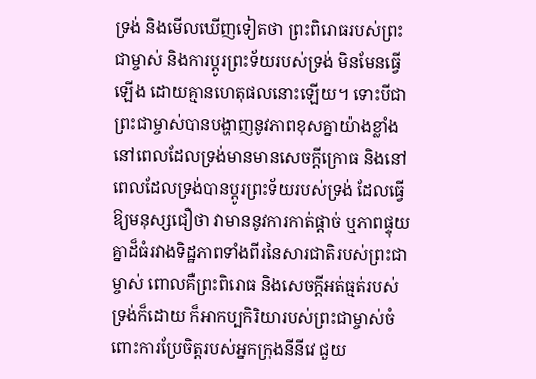ទ្រង់ និងមើលឃើញទៀតថា ព្រះពិរោធរបស់ព្រះជាម្ចាស់ និងការប្ដូរព្រះទ័យរបស់ទ្រង់ មិនមែនធ្វើឡើង ដោយគ្មានហេតុផលនោះឡើយ។ ទោះបីជាព្រះជាម្ចាស់បានបង្ហាញនូវភាពខុសគ្នាយ៉ាងខ្លាំង នៅពេលដែលទ្រង់មានមានសេចក្ដីក្រោធ និងនៅពេលដែលទ្រង់បានប្ដូរព្រះទ័យរបស់ទ្រង់ ដែលធ្វើឱ្យមនុស្សជឿថា វាមាននូវការកាត់ផ្ដាច់ ឬភាពផ្ទុយគ្នាដ៏ធំរវាងទិដ្ឋភាពទាំងពីរនៃសារជាតិរបស់ព្រះជាម្ចាស់ ពោលគឺព្រះពិរោធ និងសេចក្តីអត់ធ្មត់របស់ទ្រង់ក៏ដោយ ក៏អាកប្បកិរិយារបស់ព្រះជាម្ចាស់ចំពោះការប្រែចិត្តរបស់អ្នកក្រុងនីនីវេ ជួយ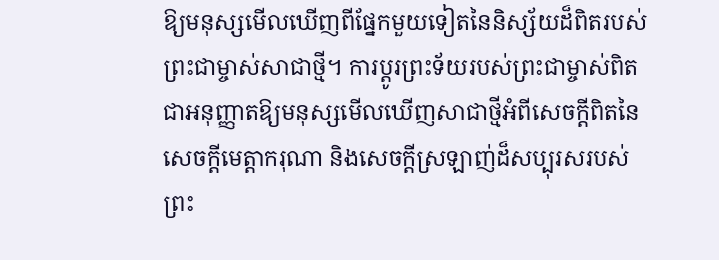ឱ្យមនុស្សមើលឃើញពីផ្នែកមួយទៀតនៃនិស្ស័យដ៏ពិតរបស់ព្រះជាម្ចាស់សាជាថ្មី។ ការប្ដូរព្រះទ័យរបស់ព្រះជាម្ចាស់ពិតជាអនុញ្ញាតឱ្យមនុស្សមើលឃើញសាជាថ្មីអំពីសេចក្តីពិតនៃសេចក្តីមេត្តាករុណា និងសេចក្តីស្រឡាញ់ដ៏សប្បុរសរបស់ព្រះ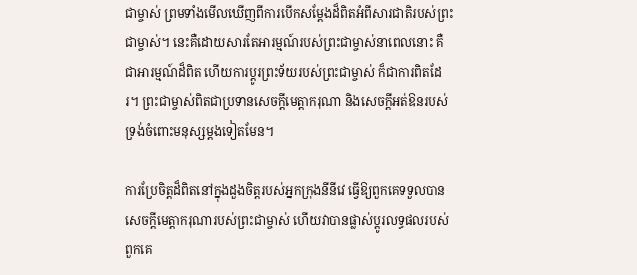ជាម្ចាស់ ព្រមទាំងមើលឃើញពីការបើកសម្ដែងដ៏ពិតអំពីសារជាតិរបស់ព្រះជាម្ចាស់។ នេះគឺដោយសារតែអារម្មណ៍របស់ព្រះជាម្ចាស់នាពេលនោះ គឺជាអារម្មណ៍ដ៏ពិត ហើយការប្ដូរព្រះទ័យរបស់ព្រះជាម្ចាស់ ក៏ជាការពិតដែរ។ ព្រះជាម្ចាស់ពិតជាប្រទានសេចក្តីមេត្តាករុណា និងសេចក្តីអត់ឱនរបស់ទ្រង់ចំពោះមនុស្សម្ដងទៀតមែន។

ការប្រែចិត្តដ៏ពិតនៅក្នុងដួងចិត្តរបស់អ្នកក្រុងនីនីវេ ធ្វើឱ្យពួកគេទទួលបានសេចក្តីមេត្តាករុណារបស់ព្រះជាម្ចាស់ ហើយវាបានផ្លាស់ប្ដូរលទ្ធផលរបស់ពួកគេ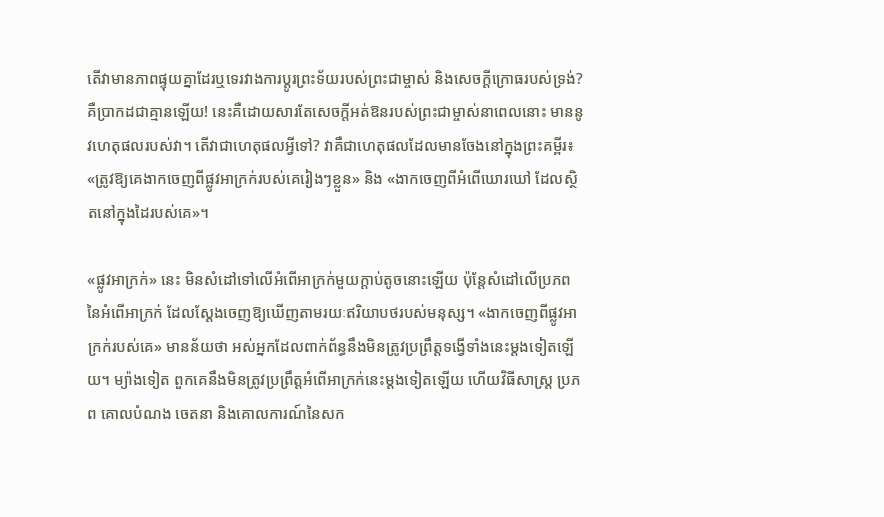តើវាមានភាពផ្ទុយគ្នាដែរឬទេរវាងការប្ដូរព្រះទ័យរបស់ព្រះជាម្ចាស់ និងសេចក្ដីក្រោធរបស់ទ្រង់? គឺប្រាកដជាគ្មានឡើយ! នេះគឺដោយសារតែសេចក្តីអត់ឱនរបស់ព្រះជាម្ចាស់នាពេលនោះ មាននូវហេតុផលរបស់វា។ តើវាជាហេតុផលអ្វីទៅ? វាគឺជាហេតុផលដែលមានចែងនៅក្នុងព្រះគម្ពីរ៖ «ត្រូវឱ្យគេងាកចេញពីផ្លូវអាក្រក់របស់គេរៀងៗខ្លួន» និង «ងាកចេញពីអំពើឃោរឃៅ ដែលស្ថិតនៅក្នុងដៃរបស់គេ»។

«ផ្លូវអាក្រក់» នេះ មិនសំដៅទៅលើអំពើអាក្រក់មួយក្ដាប់តូចនោះឡើយ ប៉ុន្តែសំដៅលើប្រភពនៃអំពើអាក្រក់ ដែលស្ដែងចេញឱ្យឃើញតាមរយៈឥរិយាបថរបស់មនុស្ស។ «ងាកចេញពីផ្លូវអាក្រក់របស់គេ» មានន័យថា អស់អ្នកដែលពាក់ព័ន្ធនឹងមិនត្រូវប្រព្រឹត្តទង្វើទាំងនេះម្ដងទៀតឡើយ។ ម្យ៉ាងទៀត ពួកគេនឹងមិនត្រូវប្រព្រឹត្តអំពើអាក្រក់នេះម្ដងទៀតឡើយ ហើយវិធីសាស្ត្រ ប្រភព គោលបំណង ចេតនា និងគោលការណ៍នៃសក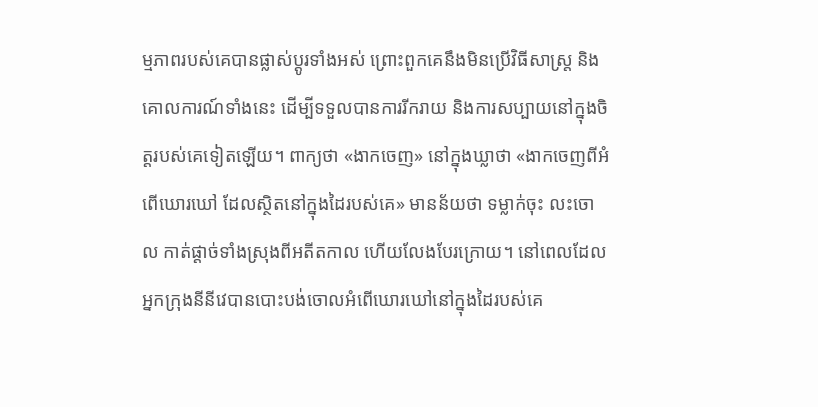ម្មភាពរបស់គេបានផ្លាស់ប្ដូរទាំងអស់ ព្រោះពួកគេនឹងមិនប្រើវិធីសាស្ត្រ និងគោលការណ៍ទាំងនេះ ដើម្បីទទួលបានការរីករាយ និងការសប្បាយនៅក្នុងចិត្តរបស់គេទៀតឡើយ។ ពាក្យថា «ងាកចេញ» នៅក្នុងឃ្លាថា «ងាកចេញពីអំពើឃោរឃៅ ដែលស្ថិតនៅក្នុងដៃរបស់គេ» មានន័យថា ទម្លាក់ចុះ លះចោល កាត់ផ្ដាច់ទាំងស្រុងពីអតីតកាល ហើយលែងបែរក្រោយ។ នៅពេលដែលអ្នកក្រុងនីនីវេបានបោះបង់ចោលអំពើឃោរឃៅនៅក្នុងដៃរបស់គេ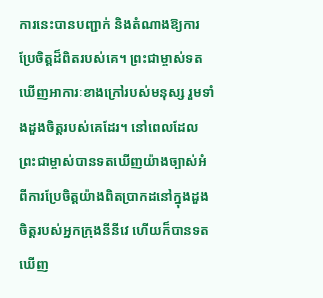ការនេះបានបញ្ជាក់ និងតំណាងឱ្យការប្រែចិត្តដ៏ពិតរបស់គេ។ ព្រះជាម្ចាស់ទតឃើញអាការៈខាងក្រៅរបស់មនុស្ស រួមទាំងដួងចិត្តរបស់គេដែរ។ នៅពេលដែលព្រះជាម្ចាស់បានទតឃើញយ៉ាងច្បាស់អំពីការប្រែចិត្តយ៉ាងពិតប្រាកដនៅក្នុងដួងចិត្តរបស់អ្នកក្រុងនីនីវេ ហើយក៏បានទតឃើញ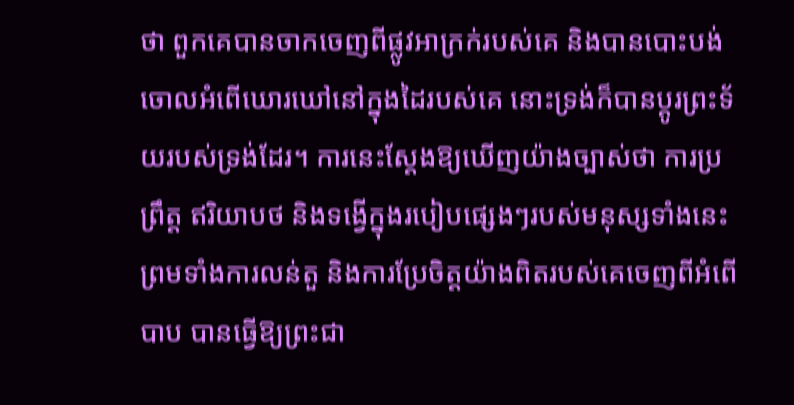ថា ពួកគេបានចាកចេញពីផ្លូវអាក្រក់របស់គេ និងបានបោះបង់ចោលអំពើឃោរឃៅនៅក្នុងដៃរបស់គេ នោះទ្រង់ក៏បានប្ដូរព្រះទ័យរបស់ទ្រង់ដែរ។ ការនេះស្ដែងឱ្យឃើញយ៉ាងច្បាស់ថា ការប្រព្រឹត្ត ឥរិយាបថ និងទង្វើក្នុងរបៀបផ្សេងៗរបស់មនុស្សទាំងនេះ ព្រមទាំងការលន់តួ និងការប្រែចិត្តយ៉ាងពិតរបស់គេចេញពីអំពើបាប បានធ្វើឱ្យព្រះជា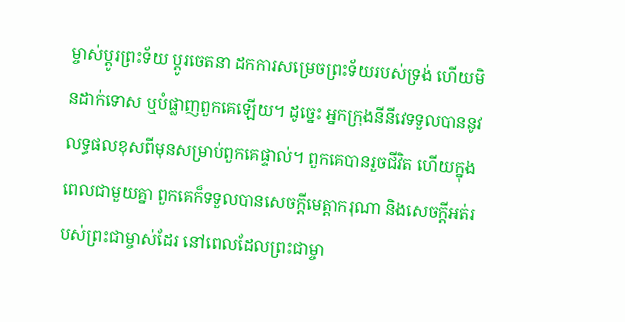ម្ចាស់ប្ដូរព្រះទ័យ ប្ដូរចេតនា ដកការសម្រេចព្រះទ័យរបស់ទ្រង់ ហើយមិនដាក់ទោស ឬបំផ្លាញពួកគេឡើយ។ ដូច្នេះ អ្នកក្រុងនីនីវេទទួលបាននូវលទ្ធផលខុសពីមុនសម្រាប់ពួកគេផ្ទាល់។ ពួកគេបានរួចជីវិត ហើយក្នុងពេលជាមួយគ្នា ពួកគេក៏ទទួលបានសេចក្តីមេត្តាករុណា និងសេចក្តីអត់របស់ព្រះជាម្ចាស់ដែរ នៅពេលដែលព្រះជាម្ចា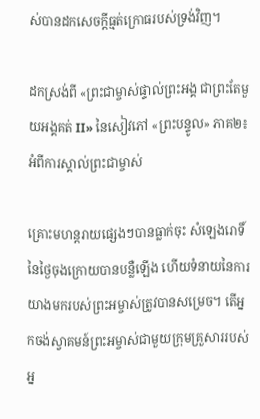ស់បានដកសេចក្ដីធ្មត់ក្រោធរបស់ទ្រង់វិញ។

ដកស្រង់ពី «ព្រះជាម្ចាស់ផ្ទាល់ព្រះអង្គ ជាព្រះតែមួយអង្គគត់ II» នៃសៀវភៅ «ព្រះបន្ទូល» ភាគ២៖ អំពីការស្គាល់ព្រះជាម្ចាស់

គ្រោះមហន្តរាយផ្សេងៗបានធ្លាក់ចុះ សំឡេងរោទិ៍នៃថ្ងៃចុងក្រោយបានបន្លឺឡើង ហើយទំនាយនៃការយាងមករបស់ព្រះអម្ចាស់ត្រូវបានសម្រេច។ តើអ្នកចង់ស្វាគមន៍ព្រះអម្ចាស់ជាមួយក្រុមគ្រួសាររបស់អ្ន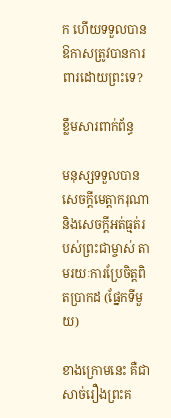ក ហើយទទួលបានឱកាសត្រូវបានការពារដោយព្រះទេ?

ខ្លឹមសារពាក់ព័ន្ធ

មនុស្សទទួលបានសេចក្តីមេត្តាករុណា និងសេចក្តីអត់ធ្មត់របស់ព្រះជាម្ចាស់ តាមរយៈការប្រែចិត្តពិតប្រាកដ (ផ្នែកទីមួយ)

ខាងក្រោមនេះ គឺជាសាច់រឿងព្រះគ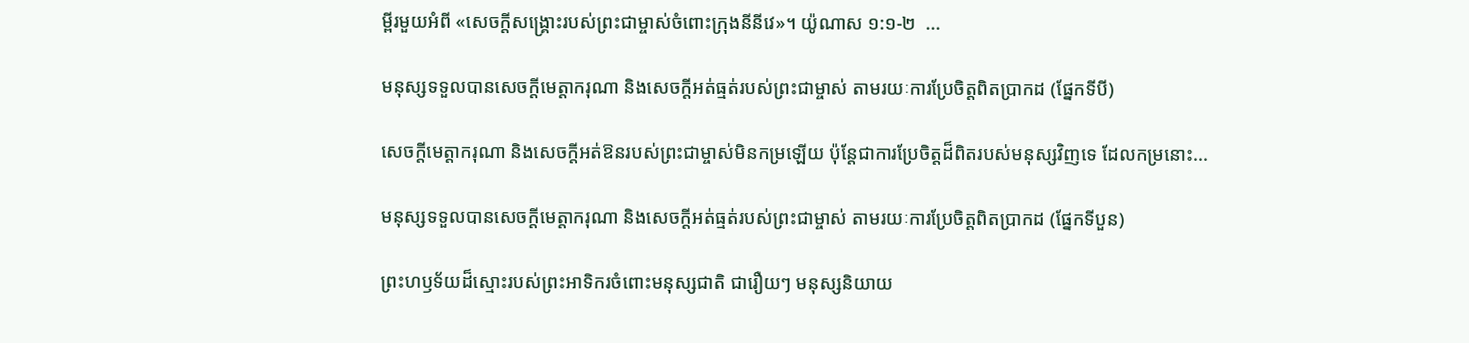ម្ពីរមួយអំពី «សេចក្តីសង្រ្គោះរបស់ព្រះជាម្ចាស់ចំពោះក្រុងនីនីវេ»។ យ៉ូណាស ១:១-២  ...

មនុស្សទទួលបានសេចក្តីមេត្តាករុណា និងសេចក្តីអត់ធ្មត់របស់ព្រះជាម្ចាស់ តាមរយៈការប្រែចិត្តពិតប្រាកដ (ផ្នែកទីបី)

សេចក្តីមេត្តាករុណា និងសេចក្តីអត់ឱនរបស់ព្រះជាម្ចាស់មិនកម្រឡើយ ប៉ុន្តែជាការប្រែចិត្តដ៏ពិតរបស់មនុស្សវិញទេ ដែលកម្រនោះ...

មនុស្សទទួលបានសេចក្តីមេត្តាករុណា និងសេចក្តីអត់ធ្មត់របស់ព្រះជាម្ចាស់ តាមរយៈការប្រែចិត្តពិតប្រាកដ (ផ្នែកទីបួន)

ព្រះហឫទ័យដ៏ស្មោះរបស់ព្រះអាទិករចំពោះមនុស្សជាតិ ជារឿយៗ មនុស្សនិយាយ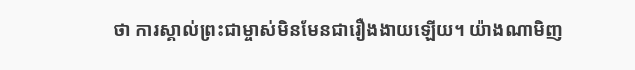ថា ការស្គាល់ព្រះជាម្ចាស់មិនមែនជារឿងងាយឡើយ។ យ៉ាងណាមិញ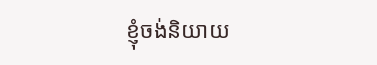ខ្ញុំចង់និយាយ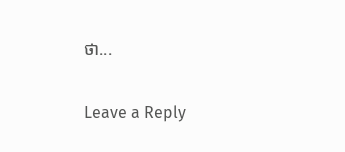ថា...

Leave a Reply